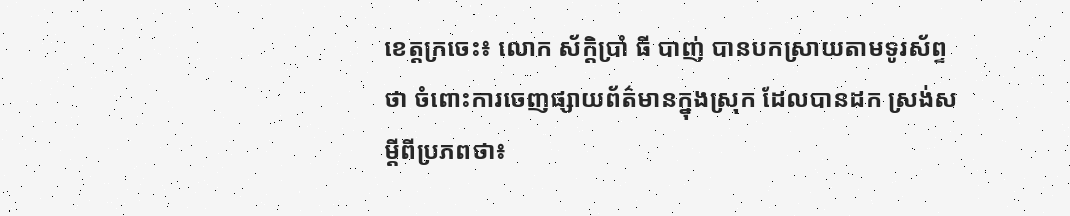ខេត្តក្រចេះ៖ លោក ស័ក្តិប្រាំ ធី បាញ់ បានបកស្រាយតាមទូរស័ព្ទថា ចំពោះការចេញផ្សាយព័ត៌មានក្នុងស្រុក ដែលបានដក ស្រង់សម្តីពីប្រភពថា៖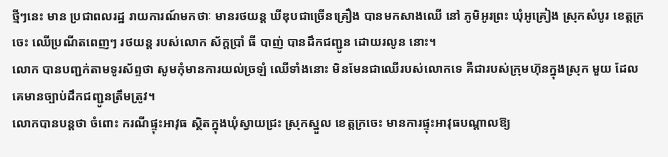ថ្មីៗនេះ មាន ប្រជាពលរដ្ឋ រាយការណ៍មកថាៈ មានរថយន្ត ឃីឌុបជាច្រើនគ្រឿង បានមកសាងឈើ នៅ ភូមិអូរព្រះ ឃុំអូគ្រៀង ស្រុកសំបូរ ខេត្តក្រចេះ ឈើប្រណីតពេញៗ រថយន្ត របស់លោក ស័ក្តប្រាំ ធី បាញ់ បានដឹកជញ្ជូន ដោយរលូន នោះ។
លោក បានបញ្ជក់តាមទូរស័ព្ទថា សូមកុំមានការយល់ច្រឡំ ឈើទាំងនោះ មិនមែនជាឈើរបស់លោកទេ គឺជារបស់ក្រុមហ៊ុនក្នុងស្រុក មួយ ដែលគេមានច្បាប់ដឹកជញ្ជូនត្រឹមត្រូវ។
លោកបានបន្តថា ចំពោះ ករណីផ្ទុះអាវុធ ស្ថិតក្នុងឃុំស្វាយជ្រះ ស្រុកស្នួល ខេត្តក្រចេះ មានការផ្ទុះអាវុធបណ្តាលឱ្យ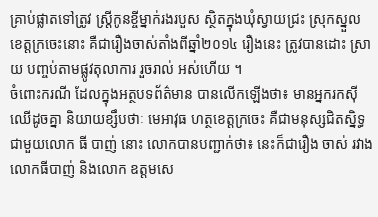គ្រាប់ផ្លាតទៅត្រូវ ស្ត្រីកូនខ្ចីម្នាក់រងរបួស ស្ថិតក្នុងឃុំស្វាយជ្រះ ស្រុកស្នួល ខេត្តក្រចេះនោះ គឺជារឿងចាស់តាំងពីឆ្នាំ២០១៤ រឿងនេះ ត្រូវបានដោះ ស្រាយ បញ្ចប់តាមផ្លូវតុលាការ រួចរាល់ អស់ហើយ ។
ចំពោះករណី ដែលក្នុងអត្ថបទព័ត៌មាន បានលើកឡើងថា៖ មានអ្នករកស៊ីឈើដូចគ្នា និយាយខ្សឹបថាៈ មេអាវុធ ហត្ថខេត្តក្រចេះ គឺជាមនុស្សជិតស្និទ្ធ ជាមួយលោក ធី បាញ់ នោះ លោកបានបញ្ជាក់ថា៖ នេះក៏ជារឿង ចាស់ រវាងលោកធីបាញ់ និងលោក ឧត្តមសេ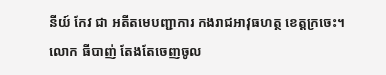នីយ៍ កែវ ជា អតីតមេបញ្ជាការ កងរាជអាវុធហត្ថ ខេត្តក្រចេះ។
លោក ធីបាញ់ តែងតែចេញចូល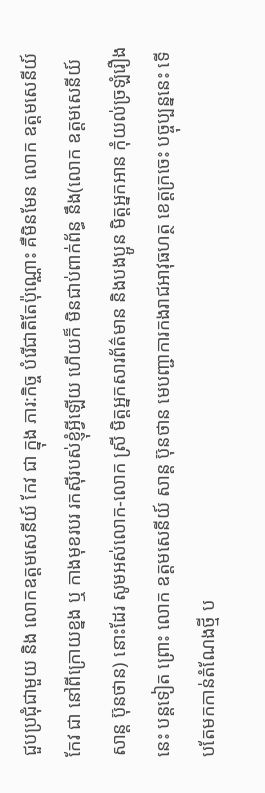ជួបប្រជុំជាមួយ និង លោកឧត្តមសេនីយ៍ កែវ ជា ក្នុង ភារ:កិច្ច បំរើជាតិតែប៉ុណ្ណោះ គឺមិនមែន លោក ឧត្តមសេនីយ៍ កែវ ជា នៅពីក្រោយខ្នង ឬ កាងមុខរបរ រកស៊ីរបស់ខ្ញុំអ្វីឡើយ ហើយក៏ មិនជាប់ពាក់ព័ន្ធ នឹង(លោក ឧត្តមសេនីយ៍ សាន្ត ប៊ុនថាន) នោះដែរ សូមអស់លោក-លោក ស្រី មិត្តអ្នកសារព័ត៌មាន និងបងប្អូន មិត្តអ្នកអាន កុំយល់ច្រឡំរឿងនេះ បន្តទៀត ព្រោះ លោក ឧត្តមសេនីយ៍ សាន្ត ប៊ុនថាន មេបញ្ជាការកងរាជអាវុធហត្ថ ខេត្តក្រចេះ បច្ចុប្បន្ននេះ ទើបតែមកកាន់តំណែងថ្មី ប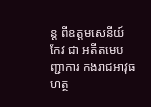ន្ត ពីឧត្តមសេនីយ៍ កែវ ជា អតីតមេបញ្ជាការ កងរាជអាវុធហត្ថ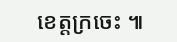ខេត្តក្រចេះ ៕